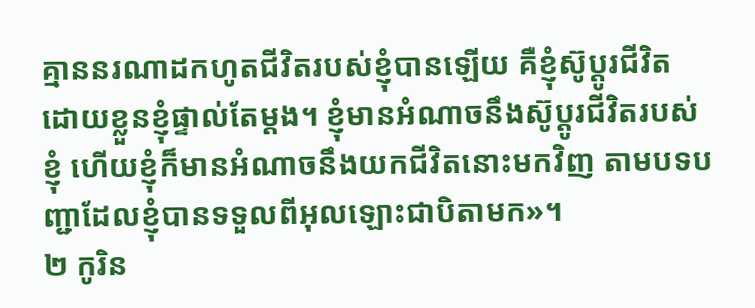គ្មាននរណាដកហូតជីវិតរបស់ខ្ញុំបានឡើយ គឺខ្ញុំស៊ូប្ដូរជីវិត ដោយខ្លួនខ្ញុំផ្ទាល់តែម្ដង។ ខ្ញុំមានអំណាចនឹងស៊ូប្ដូរជីវិតរបស់ខ្ញុំ ហើយខ្ញុំក៏មានអំណាចនឹងយកជីវិតនោះមកវិញ តាមបទបញ្ជាដែលខ្ញុំបានទទួលពីអុលឡោះជាបិតាមក»។
២ កូរិន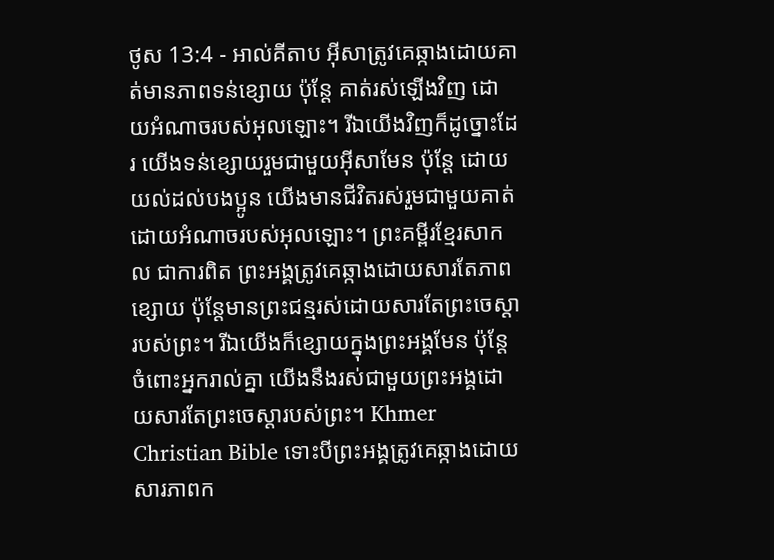ថូស 13:4 - អាល់គីតាប អ៊ីសាត្រូវគេឆ្កាងដោយគាត់មានភាពទន់ខ្សោយ ប៉ុន្ដែ គាត់រស់ឡើងវិញ ដោយអំណាចរបស់អុលឡោះ។ រីឯយើងវិញក៏ដូច្នោះដែរ យើងទន់ខ្សោយរួមជាមួយអ៊ីសាមែន ប៉ុន្ដែ ដោយយល់ដល់បងប្អូន យើងមានជីវិតរស់រួមជាមួយគាត់ ដោយអំណាចរបស់អុលឡោះ។ ព្រះគម្ពីរខ្មែរសាកល ជាការពិត ព្រះអង្គត្រូវគេឆ្កាងដោយសារតែភាពខ្សោយ ប៉ុន្តែមានព្រះជន្មរស់ដោយសារតែព្រះចេស្ដារបស់ព្រះ។ រីឯយើងក៏ខ្សោយក្នុងព្រះអង្គមែន ប៉ុន្តែចំពោះអ្នករាល់គ្នា យើងនឹងរស់ជាមួយព្រះអង្គដោយសារតែព្រះចេស្ដារបស់ព្រះ។ Khmer Christian Bible ទោះបីព្រះអង្គត្រូវគេឆ្កាងដោយសារភាពក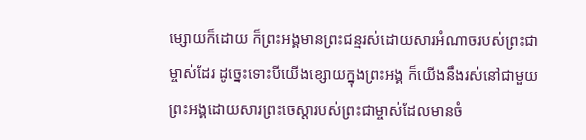ម្សោយក៏ដោយ ក៏ព្រះអង្គមានព្រះជន្មរស់ដោយសារអំណាចរបស់ព្រះជាម្ចាស់ដែរ ដូច្នេះទោះបីយើងខ្សោយក្នុងព្រះអង្គ ក៏យើងនឹងរស់នៅជាមួយព្រះអង្គដោយសារព្រះចេស្ដារបស់ព្រះជាម្ចាស់ដែលមានចំ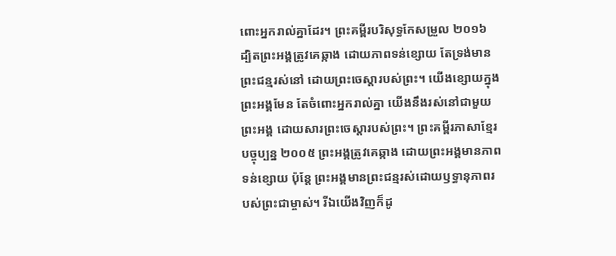ពោះអ្នករាល់គ្នាដែរ។ ព្រះគម្ពីរបរិសុទ្ធកែសម្រួល ២០១៦ ដ្បិតព្រះអង្គត្រូវគេឆ្កាង ដោយភាពទន់ខ្សោយ តែទ្រង់មានព្រះជន្មរស់នៅ ដោយព្រះចេស្តារបស់ព្រះ។ យើងខ្សោយក្នុងព្រះអង្គមែន តែចំពោះអ្នករាល់គ្នា យើងនឹងរស់នៅជាមួយព្រះអង្គ ដោយសារព្រះចេស្តារបស់ព្រះ។ ព្រះគម្ពីរភាសាខ្មែរបច្ចុប្បន្ន ២០០៥ ព្រះអង្គត្រូវគេឆ្កាង ដោយព្រះអង្គមានភាពទន់ខ្សោយ ប៉ុន្តែ ព្រះអង្គមានព្រះជន្មរស់ដោយឫទ្ធានុភាពរបស់ព្រះជាម្ចាស់។ រីឯយើងវិញក៏ដូ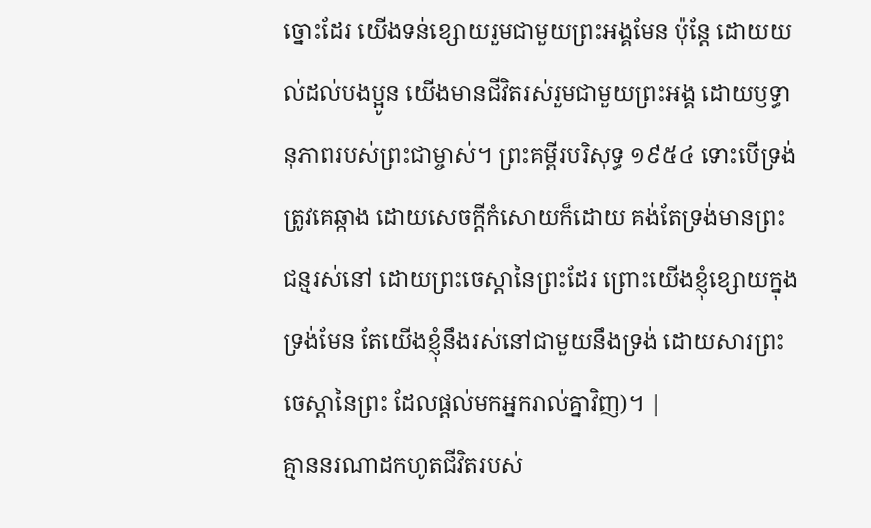ច្នោះដែរ យើងទន់ខ្សោយរួមជាមួយព្រះអង្គមែន ប៉ុន្តែ ដោយយល់ដល់បងប្អូន យើងមានជីវិតរស់រួមជាមួយព្រះអង្គ ដោយឫទ្ធានុភាពរបស់ព្រះជាម្ចាស់។ ព្រះគម្ពីរបរិសុទ្ធ ១៩៥៤ ទោះបើទ្រង់ត្រូវគេឆ្កាង ដោយសេចក្ដីកំសោយក៏ដោយ គង់តែទ្រង់មានព្រះជន្មរស់នៅ ដោយព្រះចេស្តានៃព្រះដែរ ព្រោះយើងខ្ញុំខ្សោយក្នុងទ្រង់មែន តែយើងខ្ញុំនឹងរស់នៅជាមួយនឹងទ្រង់ ដោយសារព្រះចេស្តានៃព្រះ ដែលផ្តល់មកអ្នករាល់គ្នាវិញ)។ |
គ្មាននរណាដកហូតជីវិតរបស់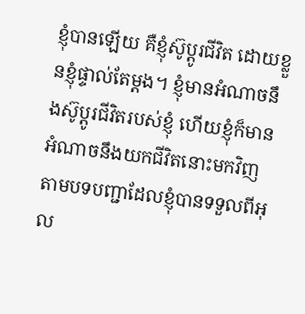ខ្ញុំបានឡើយ គឺខ្ញុំស៊ូប្ដូរជីវិត ដោយខ្លួនខ្ញុំផ្ទាល់តែម្ដង។ ខ្ញុំមានអំណាចនឹងស៊ូប្ដូរជីវិតរបស់ខ្ញុំ ហើយខ្ញុំក៏មានអំណាចនឹងយកជីវិតនោះមកវិញ តាមបទបញ្ជាដែលខ្ញុំបានទទួលពីអុល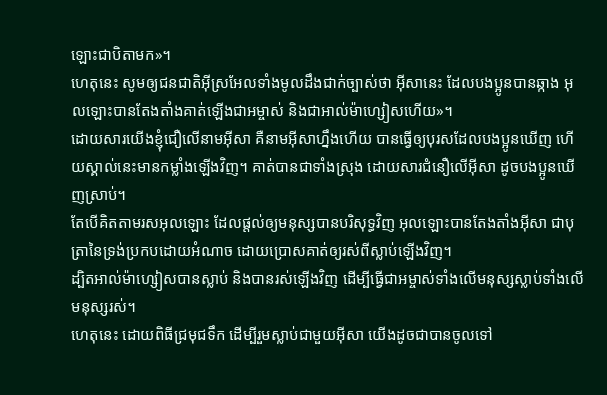ឡោះជាបិតាមក»។
ហេតុនេះ សូមឲ្យជនជាតិអ៊ីស្រអែលទាំងមូលដឹងជាក់ច្បាស់ថា អ៊ីសានេះ ដែលបងប្អូនបានឆ្កាង អុលឡោះបានតែងតាំងគាត់ឡើងជាអម្ចាស់ និងជាអាល់ម៉ាហ្សៀសហើយ»។
ដោយសារយើងខ្ញុំជឿលើនាមអ៊ីសា គឺនាមអ៊ីសាហ្នឹងហើយ បានធ្វើឲ្យបុរសដែលបងប្អូនឃើញ ហើយស្គាល់នេះមានកម្លាំងឡើងវិញ។ គាត់បានជាទាំងស្រុង ដោយសារជំនឿលើអ៊ីសា ដូចបងប្អូនឃើញស្រាប់។
តែបើគិតតាមរសអុលឡោះ ដែលផ្ដល់ឲ្យមនុស្សបានបរិសុទ្ធវិញ អុលឡោះបានតែងតាំងអ៊ីសា ជាបុត្រានៃទ្រង់ប្រកបដោយអំណាច ដោយប្រោសគាត់ឲ្យរស់ពីស្លាប់ឡើងវិញ។
ដ្បិតអាល់ម៉ាហ្សៀសបានស្លាប់ និងបានរស់ឡើងវិញ ដើម្បីធ្វើជាអម្ចាស់ទាំងលើមនុស្សស្លាប់ទាំងលើមនុស្សរស់។
ហេតុនេះ ដោយពិធីជ្រមុជទឹក ដើម្បីរួមស្លាប់ជាមួយអ៊ីសា យើងដូចជាបានចូលទៅ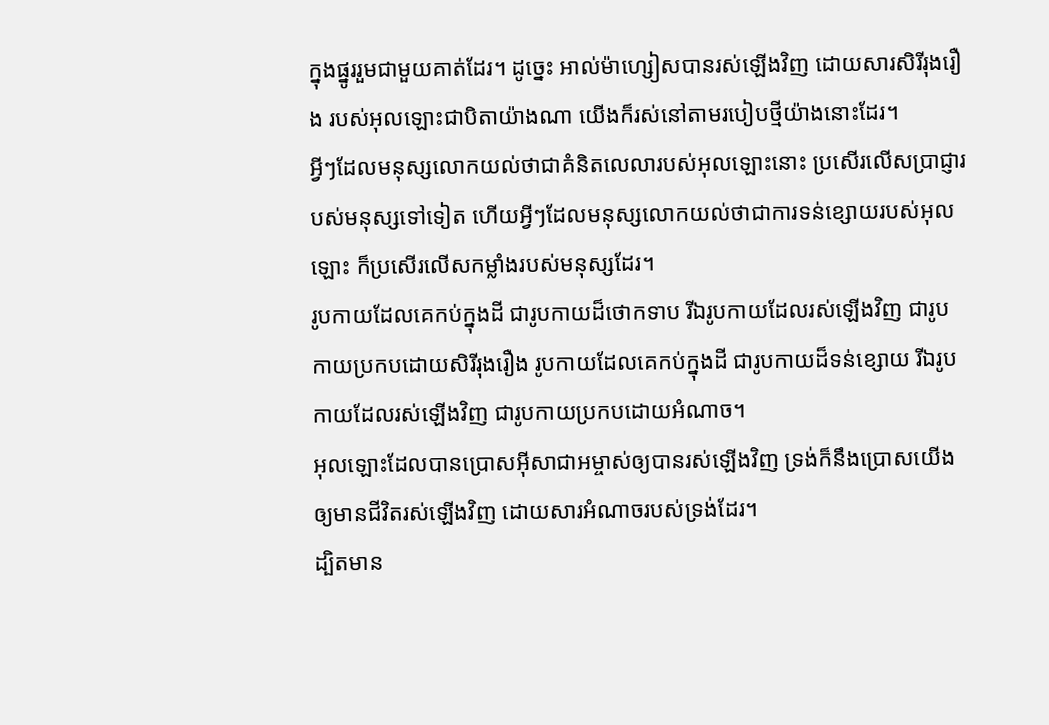ក្នុងផ្នូររួមជាមួយគាត់ដែរ។ ដូច្នេះ អាល់ម៉ាហ្សៀសបានរស់ឡើងវិញ ដោយសារសិរីរុងរឿង របស់អុលឡោះជាបិតាយ៉ាងណា យើងក៏រស់នៅតាមរបៀបថ្មីយ៉ាងនោះដែរ។
អ្វីៗដែលមនុស្សលោកយល់ថាជាគំនិតលេលារបស់អុលឡោះនោះ ប្រសើរលើសប្រាជ្ញារបស់មនុស្សទៅទៀត ហើយអ្វីៗដែលមនុស្សលោកយល់ថាជាការទន់ខ្សោយរបស់អុលឡោះ ក៏ប្រសើរលើសកម្លាំងរបស់មនុស្សដែរ។
រូបកាយដែលគេកប់ក្នុងដី ជារូបកាយដ៏ថោកទាប រីឯរូបកាយដែលរស់ឡើងវិញ ជារូបកាយប្រកបដោយសិរីរុងរឿង រូបកាយដែលគេកប់ក្នុងដី ជារូបកាយដ៏ទន់ខ្សោយ រីឯរូបកាយដែលរស់ឡើងវិញ ជារូបកាយប្រកបដោយអំណាច។
អុលឡោះដែលបានប្រោសអ៊ីសាជាអម្ចាស់ឲ្យបានរស់ឡើងវិញ ទ្រង់ក៏នឹងប្រោសយើងឲ្យមានជីវិតរស់ឡើងវិញ ដោយសារអំណាចរបស់ទ្រង់ដែរ។
ដ្បិតមាន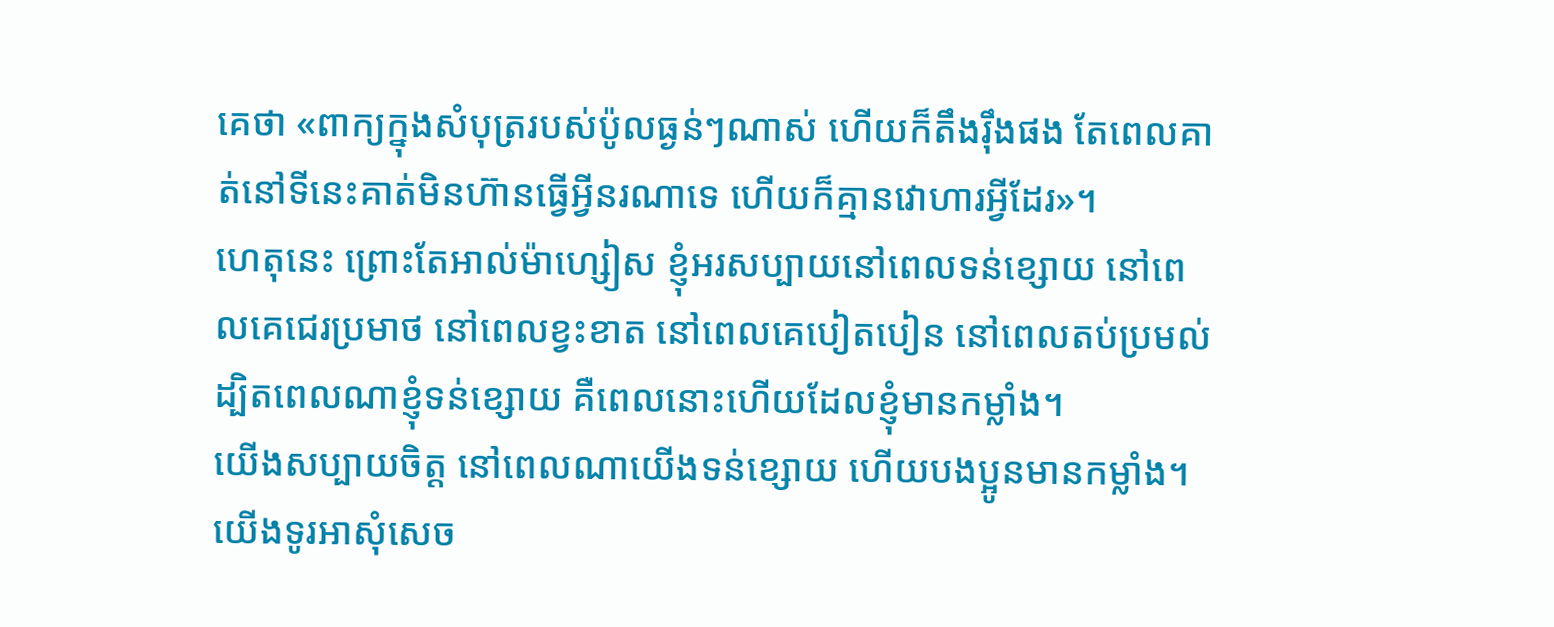គេថា «ពាក្យក្នុងសំបុត្ររបស់ប៉ូលធ្ងន់ៗណាស់ ហើយក៏តឹងរ៉ឹងផង តែពេលគាត់នៅទីនេះគាត់មិនហ៊ានធ្វើអ្វីនរណាទេ ហើយក៏គ្មានវោហារអ្វីដែរ»។
ហេតុនេះ ព្រោះតែអាល់ម៉ាហ្សៀស ខ្ញុំអរសប្បាយនៅពេលទន់ខ្សោយ នៅពេលគេជេរប្រមាថ នៅពេលខ្វះខាត នៅពេលគេបៀតបៀន នៅពេលតប់ប្រមល់ ដ្បិតពេលណាខ្ញុំទន់ខ្សោយ គឺពេលនោះហើយដែលខ្ញុំមានកម្លាំង។
យើងសប្បាយចិត្ដ នៅពេលណាយើងទន់ខ្សោយ ហើយបងប្អូនមានកម្លាំង។ យើងទូរអាសុំសេច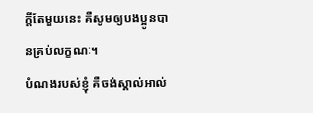ក្ដីតែមួយនេះ គឺសូមឲ្យបងប្អូនបានគ្រប់លក្ខណៈ។
បំណងរបស់ខ្ញុំ គឺចង់ស្គាល់អាល់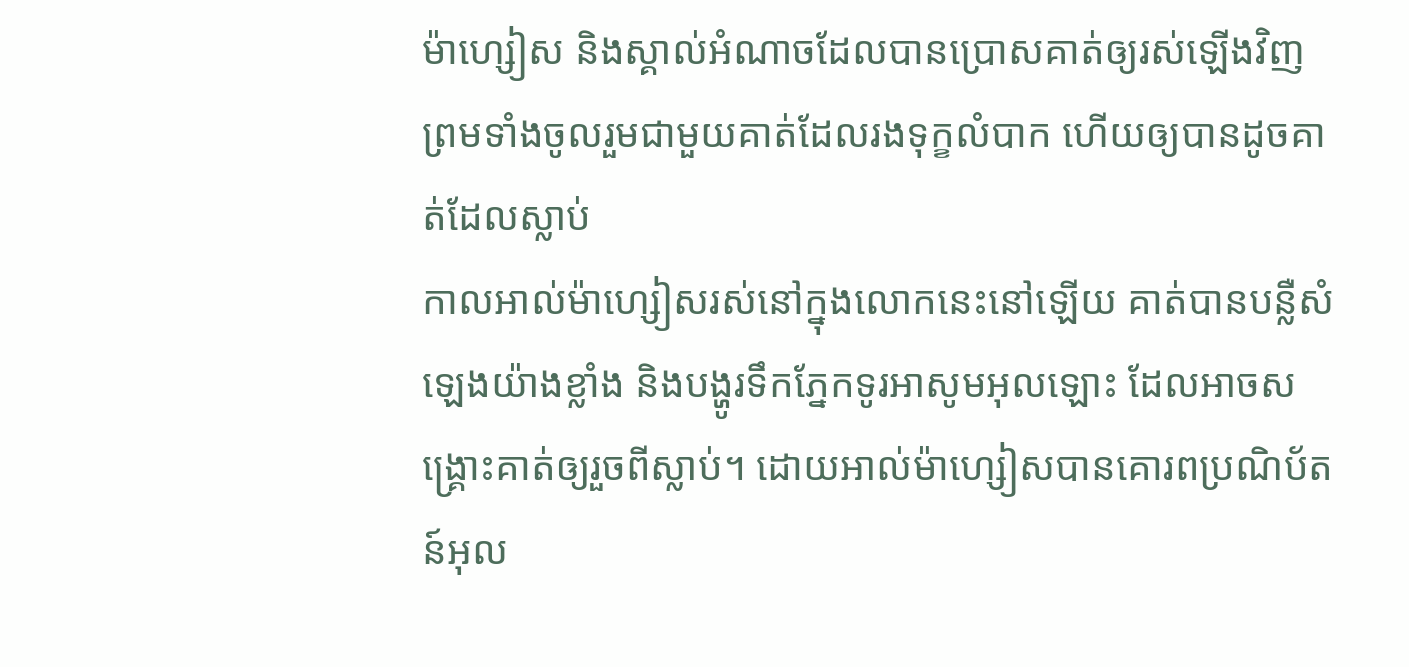ម៉ាហ្សៀស និងស្គាល់អំណាចដែលបានប្រោសគាត់ឲ្យរស់ឡើងវិញ ព្រមទាំងចូលរួមជាមួយគាត់ដែលរងទុក្ខលំបាក ហើយឲ្យបានដូចគាត់ដែលស្លាប់
កាលអាល់ម៉ាហ្សៀសរស់នៅក្នុងលោកនេះនៅឡើយ គាត់បានបន្លឺសំឡេងយ៉ាងខ្លាំង និងបង្ហូរទឹកភ្នែកទូរអាសូមអុលឡោះ ដែលអាចសង្គ្រោះគាត់ឲ្យរួចពីស្លាប់។ ដោយអាល់ម៉ាហ្សៀសបានគោរពប្រណិប័តន៍អុល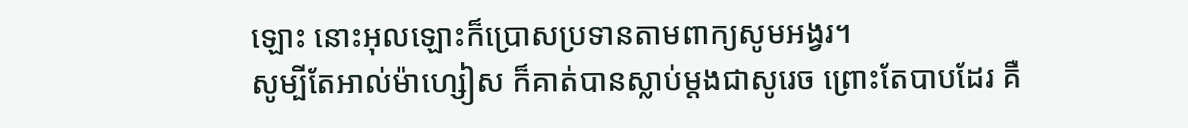ឡោះ នោះអុលឡោះក៏ប្រោសប្រទានតាមពាក្យសូមអង្វរ។
សូម្បីតែអាល់ម៉ាហ្សៀស ក៏គាត់បានស្លាប់ម្ដងជាសូរេច ព្រោះតែបាបដែរ គឺ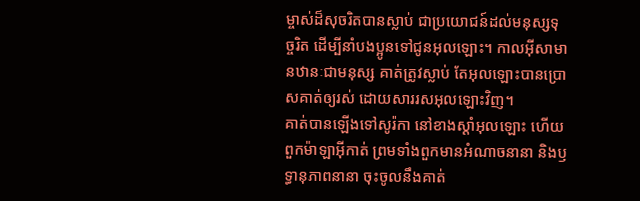ម្ចាស់ដ៏សុចរិតបានស្លាប់ ជាប្រយោជន៍ដល់មនុស្សទុច្ចរិត ដើម្បីនាំបងប្អូនទៅជូនអុលឡោះ។ កាលអ៊ីសាមានឋានៈជាមនុស្ស គាត់ត្រូវស្លាប់ តែអុលឡោះបានប្រោសគាត់ឲ្យរស់ ដោយសាររសអុលឡោះវិញ។
គាត់បានឡើងទៅសូរ៉កា នៅខាងស្ដាំអុលឡោះ ហើយពួកម៉ាឡាអ៊ីកាត់ ព្រមទាំងពួកមានអំណាចនានា និងឫទ្ធានុភាពនានា ចុះចូលនឹងគាត់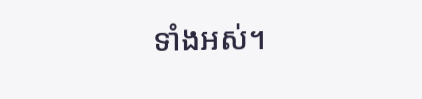ទាំងអស់។